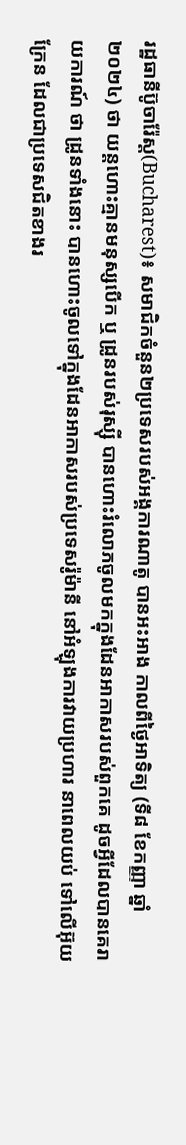រដ្ឋធានីប៊ូចារ៉ែស្ដ(Bucharest)៖ សមាជិកចំនួន២ប្រទេសរបស់អង្គការណាតូ បានអះអាង កាលពីថ្ងៃអាទិត្យ (ទី៨ ខែកញ្ញា ឆ្នាំ២០២៤) ថា យន្តហោះគ្មានមនុស្សបើក ឬ ដ្រូនរបស់រុស្ស៊ី បានហោះរំលោភចូលមកក្នុងដែនអាកាសរបស់ពួកគេ ដូចអ្វីដែលបានគេរាយការណ៍ ថា ដ្រូនទាំងនោះ បានហោះចូលទៅក្នុងដែនអាកាសរបស់ប្រទេសរ៉ូម៉ានី នៅអំឡុងការវាយប្រហារ នាពេលយប់ ទៅលើអ៊ុយក្រែន ដែលជាប្រទេសជិតខាងរ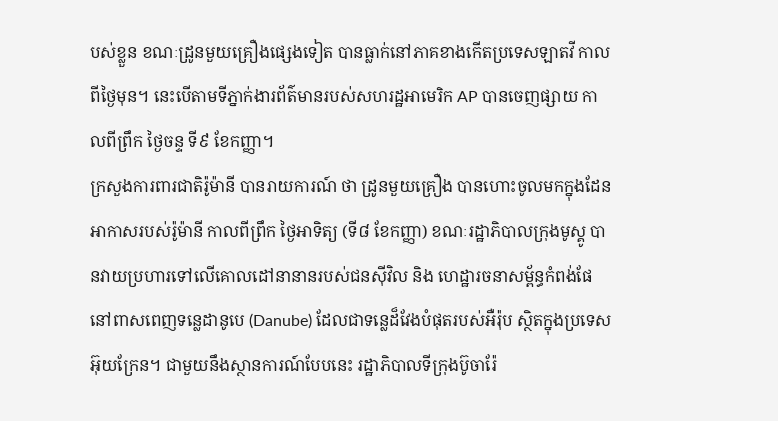បស់ខ្លួន ខណៈដ្រូនមួយគ្រឿងផ្សេងទៀត បានធ្លាក់នៅភាគខាងកើតប្រទេសឡាតវី កាលពីថ្ងៃមុន។ នេះបើតាមទីភ្នាក់ងារព័ត៌មានរបស់សហរដ្ឋអាមេរិក AP បានចេញផ្សាយ កាលពីព្រឹក ថ្ងៃចន្ទ ទី៩ ខែកញ្ញា។
ក្រសួងការពារជាតិរ៉ូម៉ានី បានរាយការណ៍ ថា ដ្រូនមួយគ្រឿង បានហោះចូលមកក្នុងដែនអាកាសរបស់រ៉ូម៉ានី កាលពីព្រឹក ថ្ងៃអាទិត្យ (ទី៨ ខែកញ្ញា) ខណៈរដ្ឋាភិបាលក្រុងមូស្គូ បានវាយប្រហារទៅលើគោលដៅនានានរបស់ជនស៊ីវិល និង ហេដ្ឋារចនាសម្ព័ន្ធកំពង់ផែ នៅពាសពេញទន្លេដានូបេ (Danube) ដែលជាទន្លេដ៏វែងបំផុតរបស់អឺរ៉ុប ស្ថិតក្នុងប្រទេសអ៊ុយក្រែន។ ជាមួយនឹងស្ថានការណ៍បែបនេះ រដ្ឋាភិបាលទីក្រុងប៊ូចារ៉ែ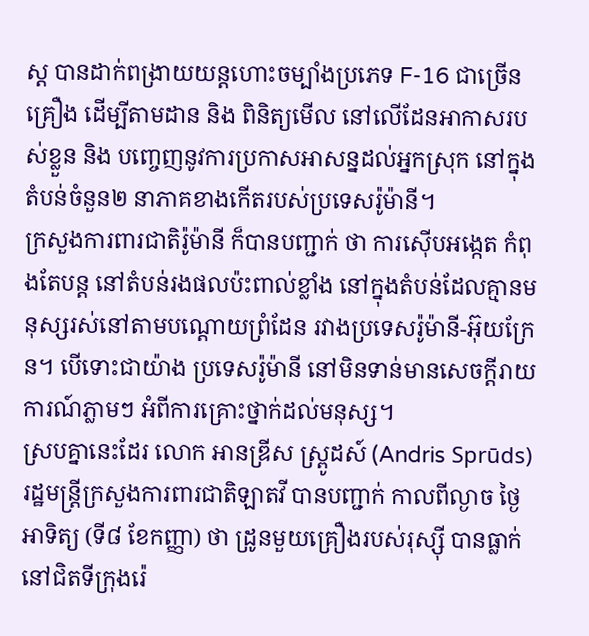ស្ដ បានដាក់ពង្រាយយន្ដហោះចម្បាំងប្រភេទ F-16 ជាច្រើនគ្រឿង ដើម្បីតាមដាន និង ពិនិត្យមើល នៅលើដែនអាកាសរបស់ខ្លួន និង បញ្ចេញនូវការប្រកាសអាសន្នដល់អ្នកស្រុក នៅក្នុងតំបន់ចំនួន២ នាភាគខាងកើតរបស់ប្រទេសរ៉ូម៉ានី។
ក្រសួងការពារជាតិរ៉ូម៉ានី ក៏បានបញ្ជាក់ ថា ការស៊ើបអង្កេត កំពុងតែបន្ដ នៅតំបន់រងផលប៉ះពាល់ខ្លាំង នៅក្នុងតំបន់ដែលគ្មានមនុស្សរស់នៅតាមបណ្តោយព្រំដែន រវាងប្រទេសរ៉ូម៉ានី-អ៊ុយក្រែន។ បើទោះជាយ៉ាង ប្រទេសរ៉ូម៉ានី នៅមិនទាន់មានសេចក្តីរាយការណ៍ភ្លាមៗ អំពីការគ្រោះថ្នាក់ដល់មនុស្ស។
ស្របគ្នានេះដែរ លោក អានឌ្រីស ស្ព្រូដស៍ (Andris Sprūds) រដ្ឋមន្រ្ដីក្រសួងការពារជាតិឡាតវី បានបញ្ជាក់ កាលពីល្ងាច ថ្ងៃអាទិត្យ (ទី៨ ខែកញ្ញា) ថា ដ្រូនមួយគ្រឿងរបស់រុស្ស៊ី បានធ្លាក់ នៅជិតទីក្រុងរ៉េ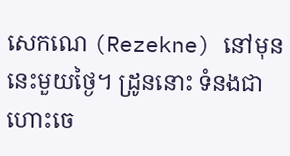សេកណេ (Rezekne) នៅមុននេះមួយថ្ងៃ។ ដ្រូននោះ ទំនងជាហោះចេ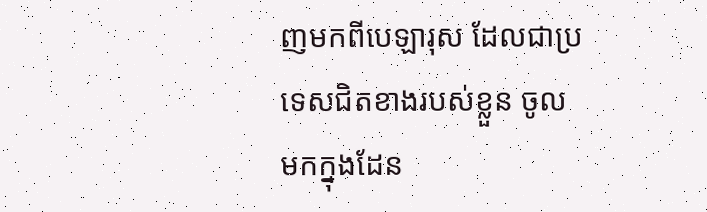ញមកពីបេឡារុស ដែលជាប្រទេសជិតខាងរបស់ខ្លួន ចូលមកក្នុងដែន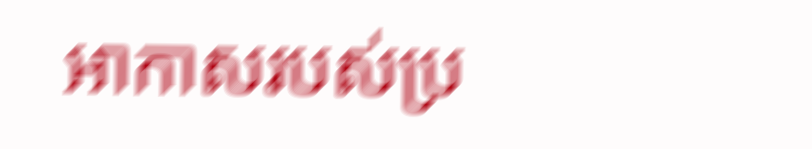អាកាសរបស់ប្រ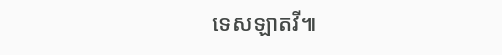ទេសឡាតវី៕